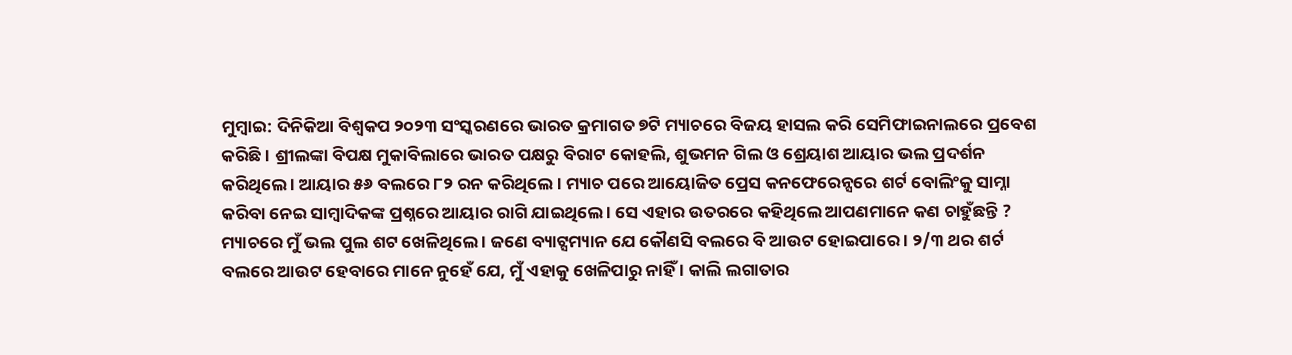ମୁମ୍ବାଇ: ଦିନିକିଆ ବିଶ୍ୱକପ ୨୦୨୩ ସଂସ୍କରଣରେ ଭାରତ କ୍ରମାଗତ ୭ଟି ମ୍ୟାଚରେ ବିଜୟ ହାସଲ କରି ସେମିଫାଇନାଲରେ ପ୍ରବେଶ କରିଛି । ଶ୍ରୀଲଙ୍କା ବିପକ୍ଷ ମୁକାବିଲାରେ ଭାରତ ପକ୍ଷରୁ ବିରାଟ କୋହଲି, ଶୁଭମନ ଗିଲ ଓ ଶ୍ରେୟାଶ ଆୟାର ଭଲ ପ୍ରଦର୍ଶନ କରିଥିଲେ । ଆୟାର ୫୬ ବଲରେ ୮୨ ରନ କରିଥିଲେ । ମ୍ୟାଚ ପରେ ଆୟୋଜିତ ପ୍ରେସ କନଫେରେନ୍ସରେ ଶର୍ଟ ବୋଲିଂକୁ ସାମ୍ନା କରିବା ନେଇ ସାମ୍ବାଦିକଙ୍କ ପ୍ରଶ୍ନରେ ଆୟାର ରାଗି ଯାଇଥିଲେ । ସେ ଏହାର ଉତରରେ କହିଥିଲେ ଆପଣମାନେ କଣ ଚାହୁଁଛନ୍ତି ? ମ୍ୟାଚରେ ମୁଁ ଭଲ ପୁଲ ଶଟ ଖେଳିଥିଲେ । ଜଣେ ବ୍ୟାଟ୍ସମ୍ୟାନ ଯେ କୌଣସି ବଲରେ ବି ଆଉଟ ହୋଇପାରେ । ୨/୩ ଥର ଶର୍ଟ ବଲରେ ଆଉଟ ହେବାରେ ମାନେ ନୁହେଁ ଯେ, ମୁଁ ଏହାକୁ ଖେଳିପାରୁ ନାହିଁ । କାଲି ଲଗାତାର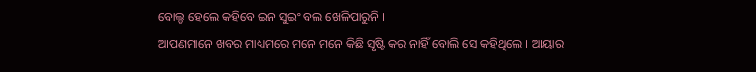ବୋଲ୍ଡ ହେଲେ କହିବେ ଇନ ସୁଇଂ ବଲ ଖେଳିପାରୁନି ।
ଆପଣମାନେ ଖବର ମାଧ୍ୟମରେ ମନେ ମନେ କିଛି ସୃଷ୍ଟି କର ନାହିଁ ବୋଲି ସେ କହିଥିଲେ । ଆୟାର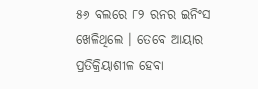୫୬ ବଲରେ ୮୨ ରନର ଇନିଂସ ଖେଳିଥିଲେ । ତେବେ ଆୟାର ପ୍ରତିକ୍ରିୟାଶୀଳ ହେବା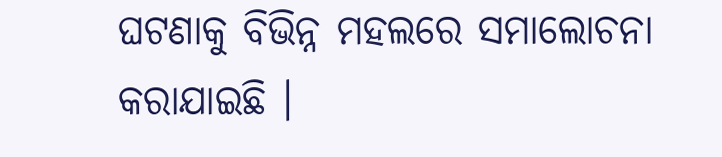ଘଟଣାକୁ ବିଭିନ୍ନ ମହଲରେ ସମାଲୋଚନା କରାଯାଇଛି ।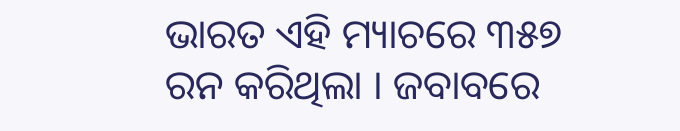ଭାରତ ଏହି ମ୍ୟାଚରେ ୩୫୭ ରନ କରିଥିଲା । ଜବାବରେ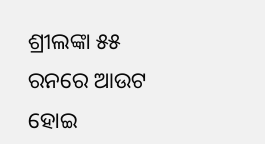ଶ୍ରୀଲଙ୍କା ୫୫ ରନରେ ଆଉଟ ହୋଇ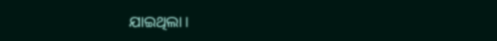ଯାଇଥିଲା ।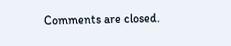Comments are closed.